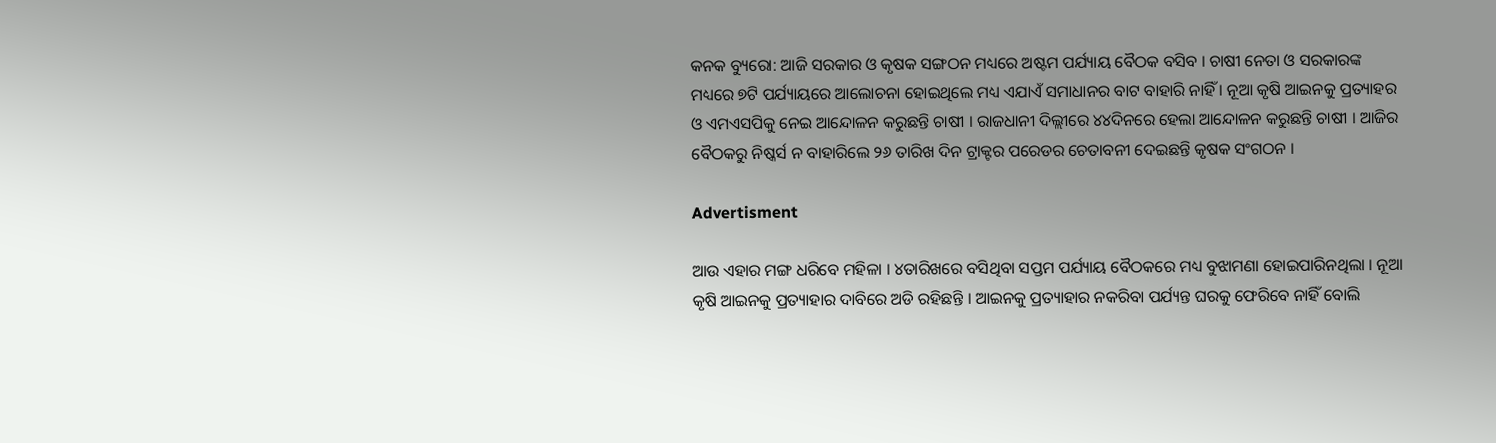କନକ ବ୍ୟୁରୋ: ଆଜି ସରକାର ଓ କୃଷକ ସଙ୍ଗଠନ ମଧ୍ୟରେ ଅଷ୍ଟମ ପର୍ଯ୍ୟାୟ ବୈଠକ ବସିବ । ଚାଷୀ ନେତା ଓ ସରକାରଙ୍କ ମଧ୍ୟରେ ୭ଟି ପର୍ଯ୍ୟାୟରେ ଆଲୋଚନା ହୋଇଥିଲେ ମଧ୍ୟ ଏଯାଏଁ ସମାଧାନର ବାଟ ବାହାରି ନାହିଁ । ନୂଆ କୃଷି ଆଇନକୁ ପ୍ରତ୍ୟାହର ଓ ଏମଏସପିକୁ ନେଇ ଆନ୍ଦୋଳନ କରୁଛନ୍ତି ଚାଷୀ । ରାଜଧାନୀ ଦିଲ୍ଲୀରେ ୪୪ଦିନରେ ହେଲା ଆନ୍ଦୋଳନ କରୁଛନ୍ତି ଚାଷୀ । ଆଜିର ବୈଠକରୁ ନିଷ୍କର୍ସ ନ ବାହାରିଲେ ୨୬ ତାରିଖ ଦିନ ଟ୍ରାକ୍ଟର ପରେଡର ଚେତାବନୀ ଦେଇଛନ୍ତି କୃଷକ ସଂଗଠନ ।

Advertisment

ଆଉ ଏହାର ମଙ୍ଗ ଧରିବେ ମହିଳା । ୪ତାରିଖରେ ବସିଥିବା ସପ୍ତମ ପର୍ଯ୍ୟାୟ ବୈଠକରେ ମଧ୍ୟ ବୁଝାମଣା ହୋଇପାରିନଥିଲା । ନୂଆ କୃଷି ଆଇନକୁ ପ୍ରତ୍ୟାହାର ଦାବିରେ ଅଡି ରହିଛନ୍ତି । ଆଇନକୁ ପ୍ରତ୍ୟାହାର ନକରିବା ପର୍ଯ୍ୟନ୍ତ ଘରକୁ ଫେରିବେ ନାହିଁ ବୋଲି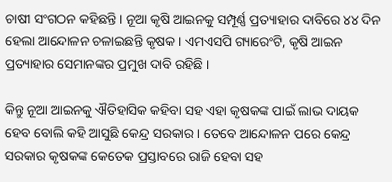ଚାଷୀ ସଂଗଠନ କହିଛନ୍ତି । ନୂଆ କୃଷି ଆଇନକୁ ସମ୍ପୂର୍ଣ୍ଣ ପ୍ରତ୍ୟାହାର ଦାବିରେ ୪୪ ଦିନ ହେଲା ଆନ୍ଦୋଳନ ଚଳାଇଛନ୍ତି କୃଷକ । ଏମଏସପି ଗ୍ୟାରେଂଟି, କୃଷି ଆଇନ ପ୍ରତ୍ୟାହାର ସେମାନଙ୍କର ପ୍ରମୁଖ ଦାବି ରହିଛି ।

କିନ୍ତୁ ନୂଆ ଆଇନକୁ ଐତିହାସିକ କହିବା ସହ ଏହା କୃଷକଙ୍କ ପାଇଁ ଲାଭ ଦାୟକ ହେବ ବୋଲି କହି ଆସୁଛି କେନ୍ଦ୍ର ସରକାର । ତେବେ ଆନ୍ଦୋଳନ ପରେ କେନ୍ଦ୍ର ସରକାର କୃଷକଙ୍କ କେତେକ ପ୍ରସ୍ତାବରେ ରାଜି ହେବା ସହ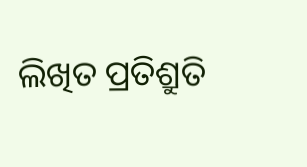ଲିଖିତ ପ୍ରତିଶ୍ରୁତି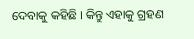ଦେବାକୁ କହିଛି । କିନ୍ତୁ ଏହାକୁ ଗ୍ରହଣ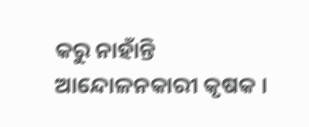କରୁ ନାହାଁନ୍ତି ଆନ୍ଦୋଳନକାରୀ କୃଷକ ।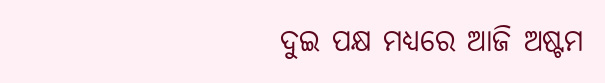ଦୁଇ ପକ୍ଷ ମଧ୍ୟରେ ଆଜି ଅଷ୍ଟମ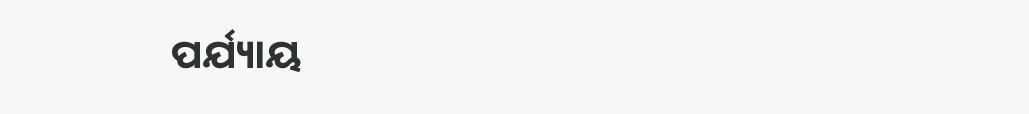ପର୍ଯ୍ୟାୟ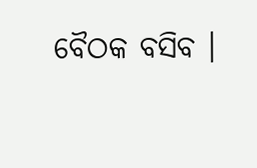ବୈଠକ ବସିବ ।